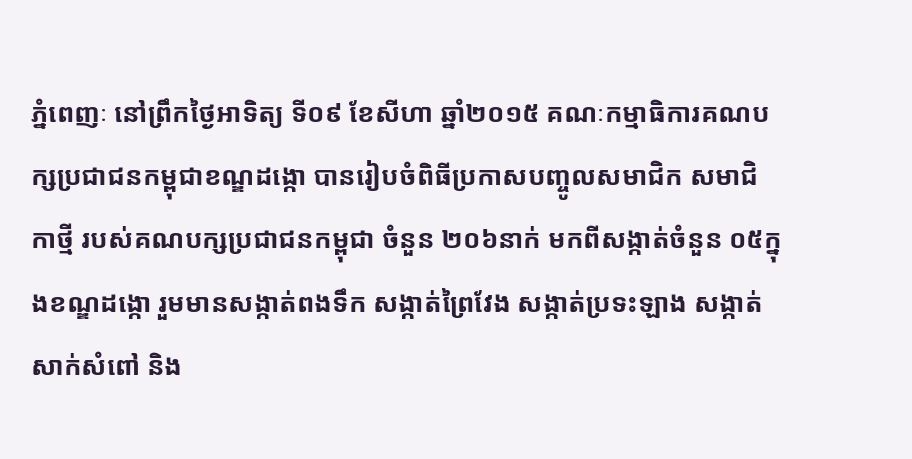ភ្នំពេញៈ នៅព្រឹកថ្ងៃអាទិត្យ ទី០៩ ខែសីហា ឆ្នាំ២០១៥ គណៈកម្មាធិការគណបក្សប្រជាជនកម្ពុជាខណ្ឌដង្កោ បានរៀបចំពិធីប្រកាសបញ្ចូលសមាជិក សមាជិកាថ្មី របស់គណបក្សប្រជាជនកម្ពុជា ចំនួន ២០៦នាក់ មកពីសង្កាត់ចំនួន ០៥ក្នុងខណ្ឌដង្កោ រួមមានសង្កាត់ពងទឹក សង្កាត់ព្រៃវែង សង្កាត់ប្រទះឡាង សង្កាត់សាក់សំពៅ និង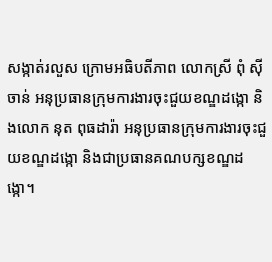សង្កាត់រលួស ក្រោមអធិបតីភាព លោកស្រី ពុំ ស៊ីចាន់ អនុប្រធានក្រុមការងារចុះជួយខណ្ឌដង្កោ និងលោក នុត ពុធដារ៉ា អនុប្រធានក្រុមការងារចុះជួយខណ្ឌដង្កោ និងជាប្រធានគណបក្សខណ្ឌដង្កោ។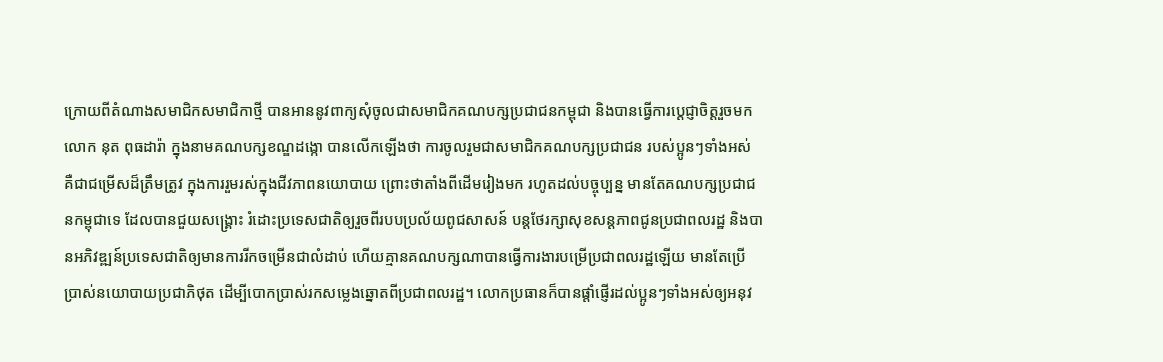ក្រោយពីតំណាងសមាជិកសមាជិកាថ្មី បានអាននូវពាក្យសុំចូលជាសមាជិកគណបក្សប្រជាជនកម្ពុជា និងបានធ្វើការប្តេជ្ញាចិត្តរួចមក លោក នុត ពុធដារ៉ា ក្នុងនាមគណបក្សខណ្ឌដង្កោ បានលើកឡើងថា ការចូលរួមជាសមាជិកគណបក្សប្រជាជន របស់ប្អូនៗទាំងអស់ គឺជាជម្រើសដ៏ត្រឹមត្រូវ ក្នុងការរួមរស់ក្នុងជីវភាពនយោបាយ ព្រោះថាតាំងពីដើមរៀងមក រហូតដល់បច្ចុប្បន្ន មានតែគណបក្សប្រជាជនកម្ពុជាទេ ដែលបានជួយសង្គ្រោះ រំដោះប្រទេសជាតិឲ្យរួចពីរបបប្រល័យពូជសាសន៍ បន្តថែរក្សាសុខសន្តភាពជូនប្រជាពលរដ្ឋ និងបានអភិវឌ្ឍន៍ប្រទេសជាតិឲ្យមានការរីកចម្រើនជាលំដាប់ ហើយគ្មានគណបក្សណាបានធ្វើការងារបម្រើប្រជាពលរដ្ឋឡើយ មានតែប្រើប្រាស់នយោបាយប្រជាភិថុត ដើម្បីបោកប្រាស់រកសម្លេងឆ្នោតពីប្រជាពលរដ្ឋ។ លោកប្រធានក៏បានផ្តាំផ្ញើរដល់ប្អូនៗទាំងអស់ឲ្យអនុវ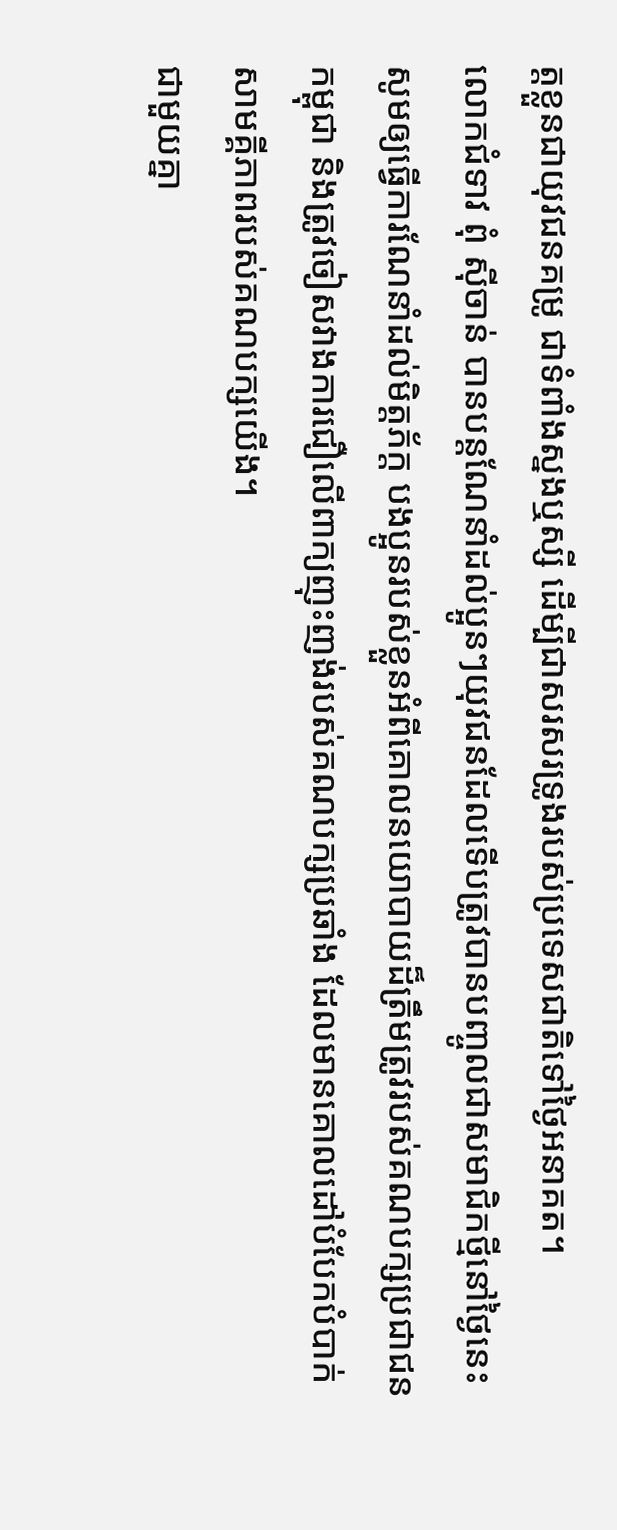ត្តខ្លួនជាយុវជនគម្រូ ជាទំពាំងស្នងឬស្សី ដើម្បីជាសរសរទ្រូងរបស់ប្រទេសជាតិទៅថ្ងៃអនាគត។
លោកជំទាវ ពុំ ស៊ីចាន់ បានបន្តណែនាំដល់ប្អូនៗយុវជនដែលទើបត្រូវបានបញ្ចូលជាសមាជិកថ្មីនៅថ្ងៃនេះ សូមឲ្យធ្វើការណែនាំដល់មិត្តភ័ក្ត បងប្អូនរបស់ខ្លួនអំពីគោលនយោបាយដ៏ត្រឹមត្រូវរបស់គណបក្សប្រជាជនកម្ពុជា និងត្រូវចៀសវាងការជឿលើពាក្យញុះញង់របស់គណបក្សប្រឆាំង ដែលមានគោលដៅបំបែកបំបាក់សាមគ្គីភាពរបស់គណបក្សយើង។
ជាមួយគ្នា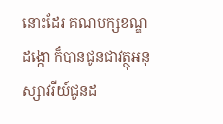នោះដែរ គណបក្សខណ្ឌដង្កោ ក៏បានជូនជាវត្ថុអនុស្សាវរីយ៍ជូនដ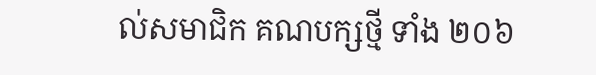ល់សមាជិក គណបក្សថ្មី ទាំង ២០៦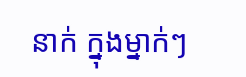នាក់ ក្នុងម្នាក់ៗ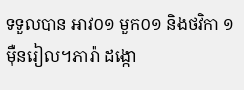ទទួលបាន អាវ០១ មួក០១ និងថវិកា ១ម៉ឺនរៀល។ភារ៉ា ដង្កោ